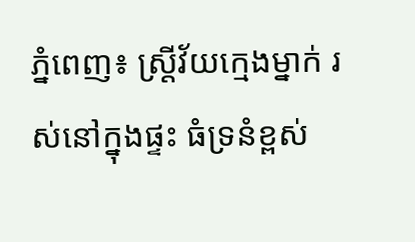ភ្នំពេញ៖ ស្រ្តីវ័យក្មេងម្នាក់ រស់នៅក្នុងផ្ទះ ធំទ្រនំខ្ពស់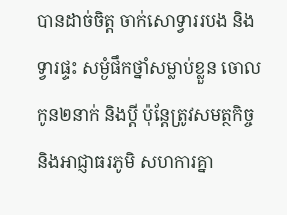បានដាច់ចិត្ត ចាក់សោទ្វាររបង និងទ្វារផ្ទះ សម្ងំផឹកថ្នាំសម្លាប់ខ្លួន ចោលកូន២នាក់ និងប្តី ប៉ុន្តែត្រូវសមត្ថកិច្ច និងអាជ្ញាធរភូមិ សហការគ្នា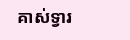គាស់ទ្វារ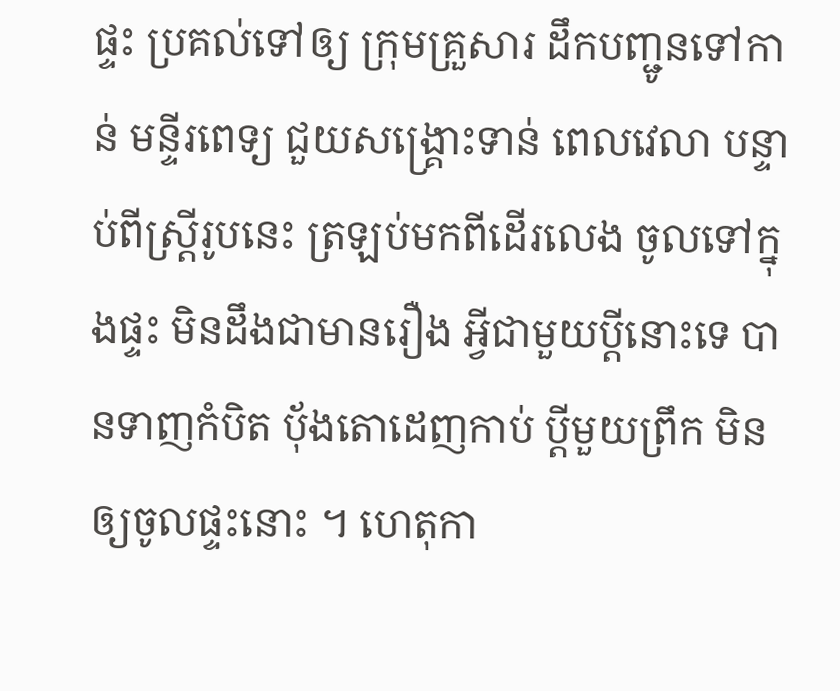ផ្ទះ ប្រគល់ទៅឲ្យ ក្រុមគ្រួសារ ដឹកបញ្ជូនទៅកាន់ មន្ទីរពេទ្យ ជួយសង្គ្រោះទាន់ ពេលវេលា បន្ទាប់ពីស្រ្តីរូបនេះ ត្រឡប់មកពីដើរលេង ចូលទៅក្នុងផ្ទះ មិនដឹងជាមានរឿង អ្វីជាមួយប្តីនោះទេ បានទាញកំបិត ប៉័ងតោដេញកាប់ ប្តីមួយព្រឹក មិនឲ្យចូលផ្ទះនោះ ។ ហេតុកា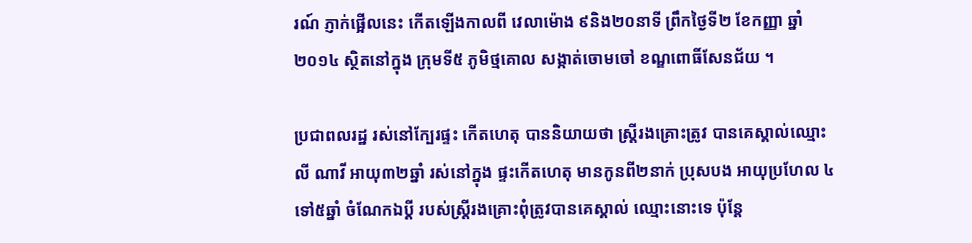រណ៍ ភ្ញាក់ផ្អើលនេះ កើតឡើងកាលពី វេលាម៉ោង ៩និង២០នាទី ព្រឹកថ្ងៃទី២ ខែកញ្ញា ឆ្នាំ២០១៤ ស្ថិតនៅក្នុង ក្រុមទី៥ ភូមិថ្មគោល សង្កាត់ចោមចៅ ខណ្ឌពោធិ៍សែនជ័យ ។

ប្រជាពលរដ្ឋ រស់នៅក្បែរផ្ទះ កើតហេតុ បាននិយាយថា ស្រ្តីរងគ្រោះត្រូវ បានគេស្គាល់ឈ្មោះ លី ណាវី អាយុ៣២ឆ្នាំ រស់នៅក្នុង ផ្ទះកើតហេតុ មានកូនពី២នាក់ ប្រុសបង អាយុប្រហែល ៤ទៅ៥ឆ្នាំ ចំណែកឯប្តី របស់ស្រ្តីរងគ្រោះពុំត្រូវបានគេស្គាល់ ឈ្មោះនោះទេ ប៉ុន្តែ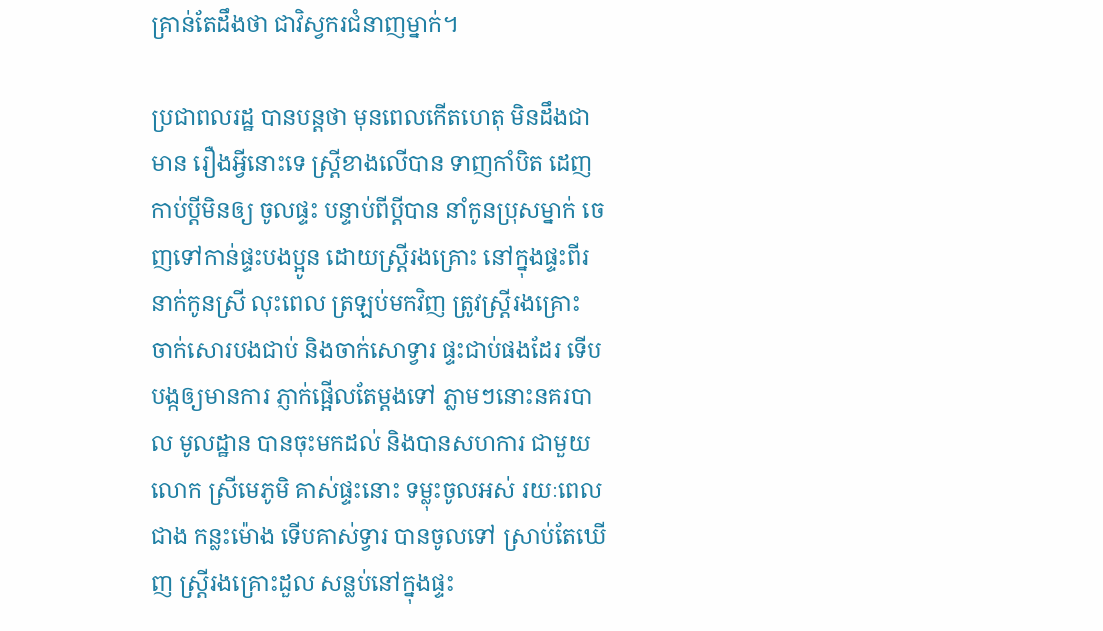គ្រាន់តែដឹងថា ជាវិស្វករជំនាញម្នាក់។

ប្រជាពលរដ្ឋ បានបន្តថា មុនពេលកើតហេតុ មិនដឹងជាមាន រឿងអ្វីនោះទេ ស្រ្តីខាងលើបាន ទាញកាំបិត ដេញកាប់ប្តីមិនឲ្យ ចូលផ្ទះ បន្ទាប់ពីប្តីបាន នាំកូនប្រុសម្នាក់ ចេញទៅកាន់ផ្ទះបងប្អូន ដោយស្តី្ររងគ្រោះ នៅក្នុងផ្ទះពីរនាក់កូនស្រី លុះពេល ត្រឡប់មកវិញ ត្រូវស្រ្តីរងគ្រោះ ចាក់សោរបងជាប់ និងចាក់សោទ្វារ ផ្ទះជាប់ផងដែរ ទើបបង្កឲ្យមានការ ភ្ញាក់ផ្អើលតែម្តងទៅ ភ្លាមៗនោះនគរបាល មូលដ្ឋាន បានចុះមកដល់ និងបានសហការ ជាមួយលោក ស្រីមេភូមិ គាស់ផ្ទះនោះ ទម្លុះចូលអស់ រយៈពេលជាង កន្លះម៉ោង ទើបគាស់ទ្វារ បានចូលទៅ ស្រាប់តែឃើញ ស្រ្តីរងគ្រោះដួល សន្លប់នៅក្នុងផ្ទះ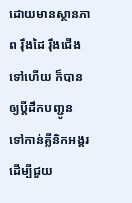ដោយមានស្ថានភាព រ៉ឹងដៃ រ៉ឹងជើងទៅហើយ ក៏បានឲ្យប្តីដឹកបញ្ជូន ទៅកាន់គ្លីនិកអង្គរ ដើម្បីជួយ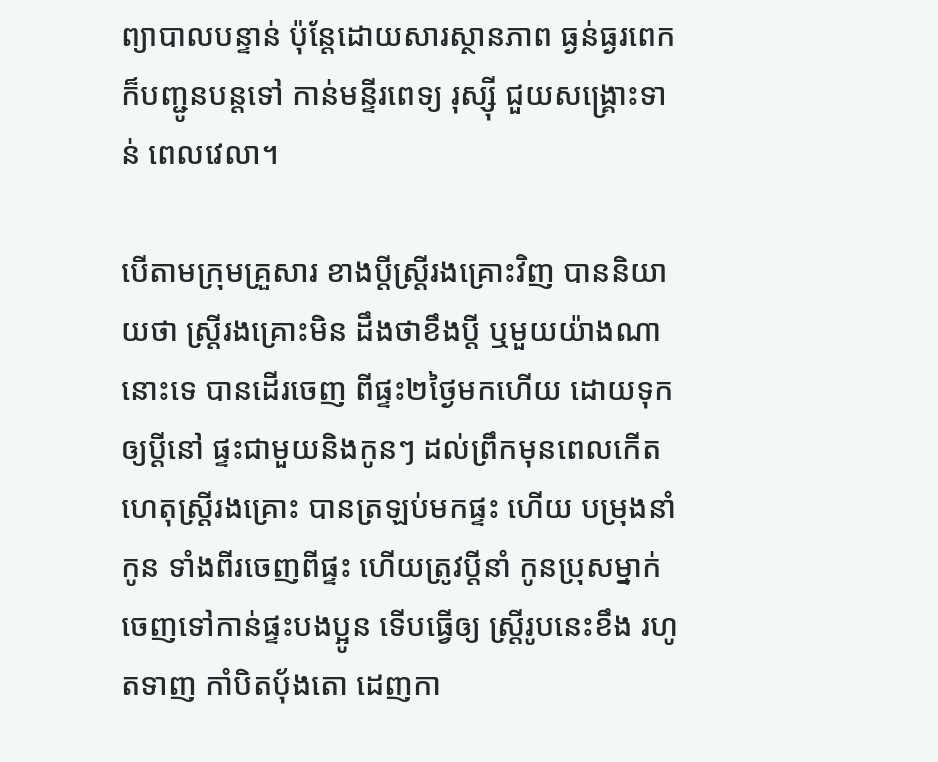ព្យាបាលបន្ទាន់ ប៉ុន្តែដោយសារស្ថានភាព ធ្ងន់ធ្ងរពេក ក៏បញ្ជូនបន្តទៅ កាន់មន្ទីរពេទ្យ រុស្ស៊ី ជួយសង្គ្រោះទាន់ ពេលវេលា។

បើតាមក្រុមគ្រួសារ ខាងប្តីស្រ្តីរងគ្រោះវិញ បាននិយាយថា ស្រី្តរងគ្រោះមិន ដឹងថាខឹងប្តី ឬមួយយ៉ាងណានោះទេ បានដើរចេញ ពីផ្ទះ២ថ្ងៃមកហើយ ដោយទុកឲ្យប្តីនៅ ផ្ទះជាមួយនិងកូនៗ ដល់ព្រឹកមុនពេលកើត ហេតុស្រ្តីរងគ្រោះ បានត្រឡប់មកផ្ទះ ហើយ បម្រុងនាំកូន ទាំងពីរចេញពីផ្ទះ ហើយត្រូវប្តីនាំ កូនប្រុសម្នាក់ ចេញទៅកាន់ផ្ទះបងប្អូន ទើបធ្វើឲ្យ ស្រ្តីរូបនេះខឹង រហូតទាញ កាំបិតប៉័ងតោ ដេញកា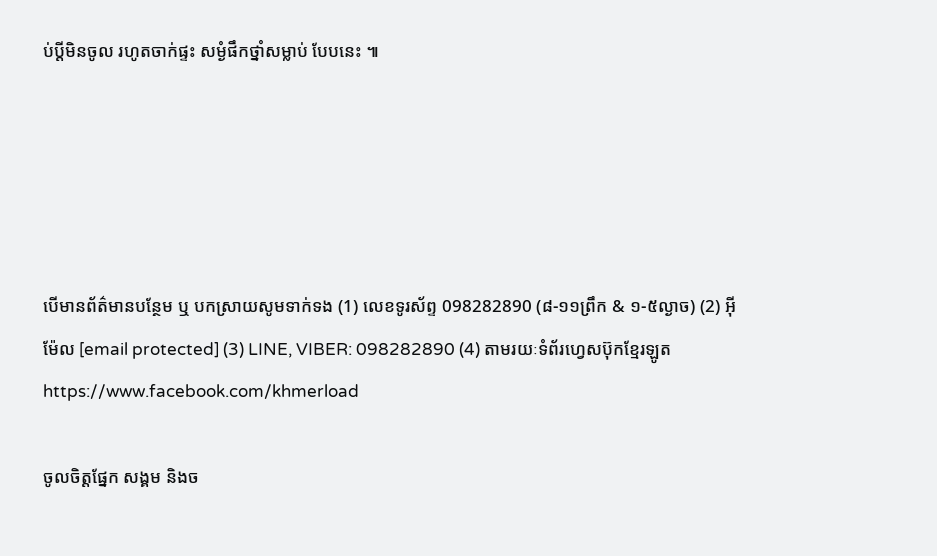ប់ប្តីមិនចូល រហូតចាក់ផ្ទះ សម្ងំផឹកថ្នាំសម្លាប់ បែបនេះ ៕





បើមានព័ត៌មានបន្ថែម ឬ បកស្រាយសូមទាក់ទង (1) លេខទូរស័ព្ទ 098282890 (៨-១១ព្រឹក & ១-៥ល្ងាច) (2) អ៊ីម៉ែល [email protected] (3) LINE, VIBER: 098282890 (4) តាមរយៈទំព័រហ្វេសប៊ុកខ្មែរឡូត https://www.facebook.com/khmerload

ចូលចិត្តផ្នែក សង្គម និងច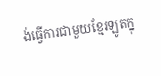ង់ធ្វើការជាមួយខ្មែរឡូតក្នុ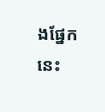ងផ្នែកនេះ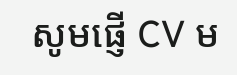សូមផ្ញើ CV ម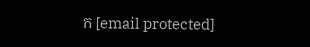ក [email protected]